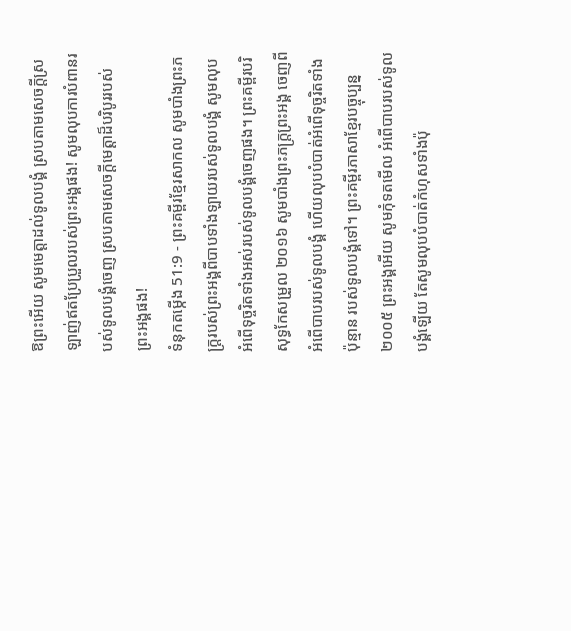ឱព្រះអើយ សូមមេត្តាដល់ទូលបង្គំ ស្របតាមសេចក្ដីស្រឡាញ់ឥតប្រែប្រួលរបស់ព្រះអង្គផង! សូមលុបការបំពានរបស់ទូលបង្គំចេញ ស្របតាមសេចក្ដីមេត្តាដ៏បរិបូររបស់ព្រះអង្គផង!
ទំនុកតម្កើង 51:9 - ព្រះគម្ពីរខ្មែរសាកល សូមបាំងព្រះភក្ត្ររបស់ព្រះអង្គពីបាបទាំងឡាយរបស់ទូលបង្គំ សូមលុបអំពើទុច្ចរិតទាំងអស់របស់ទូលបង្គំចេញផង។ ព្រះគម្ពីរបរិសុទ្ធកែសម្រួល ២០១៦ សូមបាំងព្រះភក្ត្រព្រះអង្គ ចេញពីអំពើបាបរបស់ទូលបង្គំ ហើយលុបបំបាត់អំពើទុច្ចរិតទាំងប៉ុន្មាន របស់ទូលបង្គំទៅ។ ព្រះគម្ពីរភាសាខ្មែរបច្ចុប្បន្ន ២០០៥ ព្រះអង្គអើយ សូមកុំទតមើល អំពើបាបរបស់ទូលបង្គំឡើយ តែសូមលុបបំបាត់កំហុសទាំងប៉ុ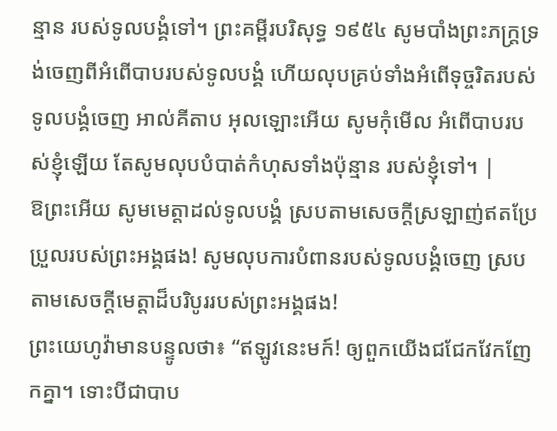ន្មាន របស់ទូលបង្គំទៅ។ ព្រះគម្ពីរបរិសុទ្ធ ១៩៥៤ សូមបាំងព្រះភក្ត្រទ្រង់ចេញពីអំពើបាបរបស់ទូលបង្គំ ហើយលុបគ្រប់ទាំងអំពើទុច្ចរិតរបស់ទូលបង្គំចេញ អាល់គីតាប អុលឡោះអើយ សូមកុំមើល អំពើបាបរបស់ខ្ញុំឡើយ តែសូមលុបបំបាត់កំហុសទាំងប៉ុន្មាន របស់ខ្ញុំទៅ។ |
ឱព្រះអើយ សូមមេត្តាដល់ទូលបង្គំ ស្របតាមសេចក្ដីស្រឡាញ់ឥតប្រែប្រួលរបស់ព្រះអង្គផង! សូមលុបការបំពានរបស់ទូលបង្គំចេញ ស្របតាមសេចក្ដីមេត្តាដ៏បរិបូររបស់ព្រះអង្គផង!
ព្រះយេហូវ៉ាមានបន្ទូលថា៖ “ឥឡូវនេះមក៍! ឲ្យពួកយើងជជែកវែកញែកគ្នា។ ទោះបីជាបាប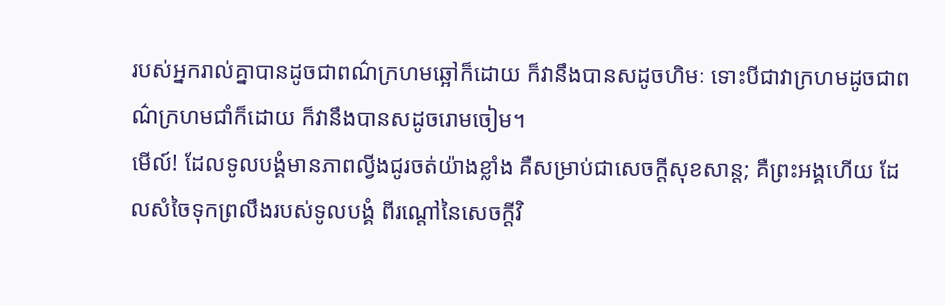របស់អ្នករាល់គ្នាបានដូចជាពណ៌ក្រហមឆ្អៅក៏ដោយ ក៏វានឹងបានសដូចហិមៈ ទោះបីជាវាក្រហមដូចជាពណ៌ក្រហមជាំក៏ដោយ ក៏វានឹងបានសដូចរោមចៀម។
មើល៍! ដែលទូលបង្គំមានភាពល្វីងជូរចត់យ៉ាងខ្លាំង គឺសម្រាប់ជាសេចក្ដីសុខសាន្ត; គឺព្រះអង្គហើយ ដែលសំចៃទុកព្រលឹងរបស់ទូលបង្គំ ពីរណ្ដៅនៃសេចក្ដីវិ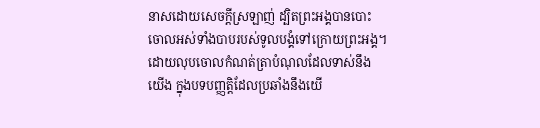នាសដោយសេចក្ដីស្រឡាញ់ ដ្បិតព្រះអង្គបានបោះចោលអស់ទាំងបាបរបស់ទូលបង្គំទៅក្រោយព្រះអង្គ។
ដោយលុបចោលកំណត់ត្រាបំណុលដែលទាស់នឹងយើង ក្នុងបទបញ្ញត្តិដែលប្រឆាំងនឹងយើ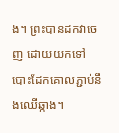ង។ ព្រះបានដកវាចេញ ដោយយកទៅបោះដែកគោលភ្ជាប់នឹងឈើឆ្កាង។